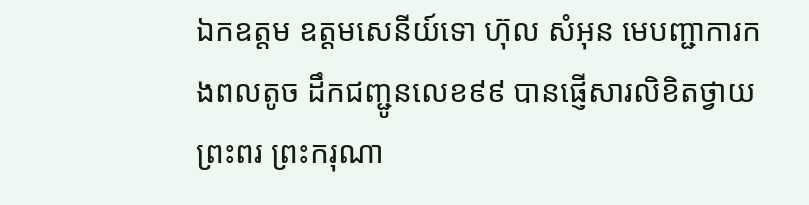ឯកឧត្តម ឧត្តមសេនីយ៍ទោ ហ៊ុល សំអុន មេបញ្ជាការកងពលតូច ដឹកជញ្ជូនលេខ៩៩ បានផ្ញើសារលិខិតថ្វាយព្រះពរ ព្រះករុណា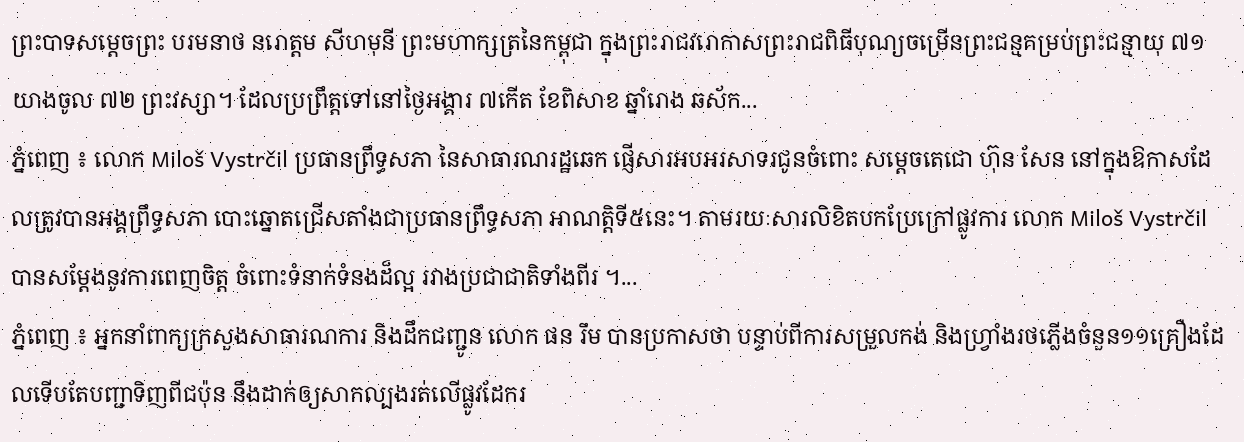ព្រះបាទសម្តេចព្រះ បរមនាថ នរោត្តម សីហមុនី ព្រះមហាក្សត្រនៃកម្ពុជា ក្នុងព្រះរាជវរោកាសព្រះរាជពិធីបុណ្យចម្រើនព្រះជន្មគម្រប់ព្រះជន្មាយុ ៧១ យាងចូល ៧២ ព្រះវស្សា។ ដែលប្រព្រឹត្តទៅនៅថ្ងៃអង្គារ ៧កើត ខែពិសាខ ឆ្នាំរោង ឆស័ក...
ភ្នំពេញ ៖ លោក Miloš Vystrčil ប្រធានព្រឹទ្ធសភា នៃសាធារណរដ្ឋឆេក ផ្ញើសារអបអរសាទរជូនចំពោះ សម្តេចតេជោ ហ៊ុន សែន នៅក្នុងឱកាសដែលត្រូវបានអង្គព្រឹទ្ធសភា បោះឆ្នោតជ្រើសតាំងជាប្រធានព្រឹទ្ធសភា អាណត្តិទី៥នេះ។ តាមរយៈសារលិខិតបកប្រែក្រៅផ្លូវការ លោក Miloš Vystrčil បានសម្តែងនូវការពេញចិត្ត ចំពោះទំនាក់ទំនងដ៏ល្អ រវាងប្រជាជាតិទាំងពីរ ។...
ភ្នំពេញ ៖ អ្នកនាំពាក្យក្រសួងសាធារណការ និងដឹកជញ្ជូន លោក ផន រឹម បានប្រកាសថា បន្ទាប់ពីការសម្រួលកង់ និងហ្វ្រាំងរថភ្លើងចំនួន១១គ្រឿងដែលទើបតែបញ្ជាទិញពីជប៉ុន នឹងដាក់ឲ្យសាកល្បងរត់លើផ្លូវដែករ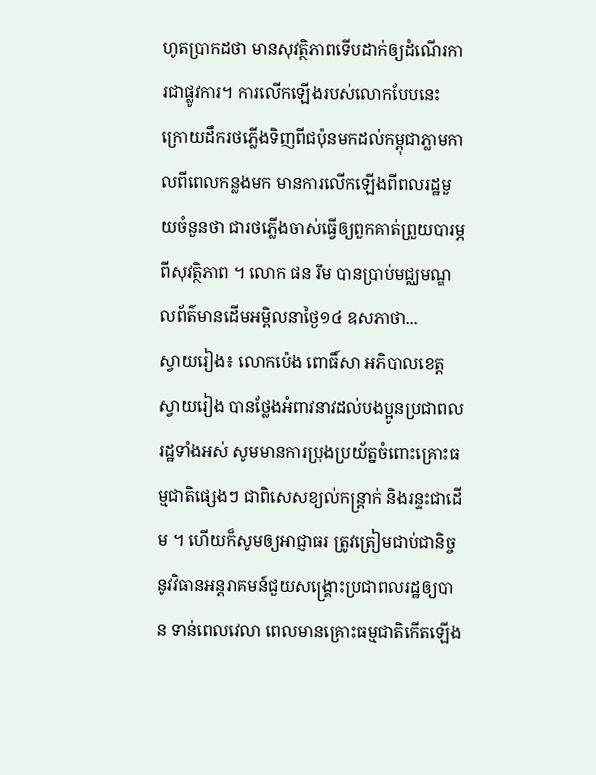ហូតប្រាកដថា មានសុវត្ថិភាពទើបដាក់ឲ្យដំណើរការជាផ្លូវការ។ ការលើកឡើងរបស់លោកបែបនេះ ក្រោយដឹករថភ្លើងទិញពីជប៉ុនមកដល់កម្ពុជាភ្លាមកាលពីពេលកន្លងមក មានការលើកឡើងពីពលរដ្ឋមួយចំនួនថា ជារថភ្លើងចាស់ធ្វើឲ្យពួកគាត់ព្រួយបារម្ភពីសុវត្ថិភាព ។ លោក ផន រឹម បានប្រាប់មជ្ឈមណ្ឌលព័ត៌មានដើមអម្ពិលនាថ្ងៃ១៤ ឧសភាថា...
ស្វាយរៀង៖ លោកប៉េង ពោធិ៍សា អភិបាលខេត្តស្វាយរៀង បានថ្លែងអំពាវនាវដល់បងប្អូនប្រជាពលរដ្ឋទាំងអស់ សូមមានការប្រុងប្រយ័ត្នចំពោះគ្រោះធម្មជាតិផ្សេងៗ ជាពិសេសខ្យល់កន្ត្រាក់ និងរន្ទះជាដើម ។ ហើយក៏សូមឲ្យអាជ្ញាធរ ត្រូវត្រៀមជាប់ជានិច្ចនូវវិធានអន្តរាគមន៍ជួយសង្គ្រោះប្រជាពលរដ្ឋឲ្យបាន ទាន់ពេលវេលា ពេលមានគ្រោះធម្មជាតិកើតឡើង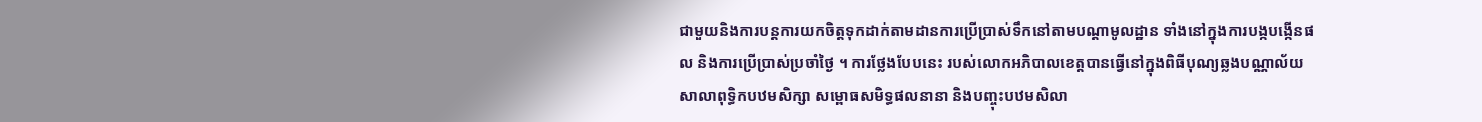ជាមួយនិងការបន្តការយកចិត្តទុកដាក់តាមដានការប្រើប្រាស់ទឹកនៅតាមបណ្ដាមូលដ្ឋាន ទាំងនៅក្នុងការបង្កបង្កើនផល និងការប្រើប្រាស់ប្រចាំថ្ងៃ ។ ការថ្លែងបែបនេះ របស់លោកអភិបាលខេត្ដបានធ្វើនៅក្នុងពិធីបុណ្យឆ្លងបណ្ណាល័យ សាលាពុទ្ធិកបឋមសិក្សា សម្ពោធសមិទ្ធផលនានា និងបញ្ចុះបឋមសិលា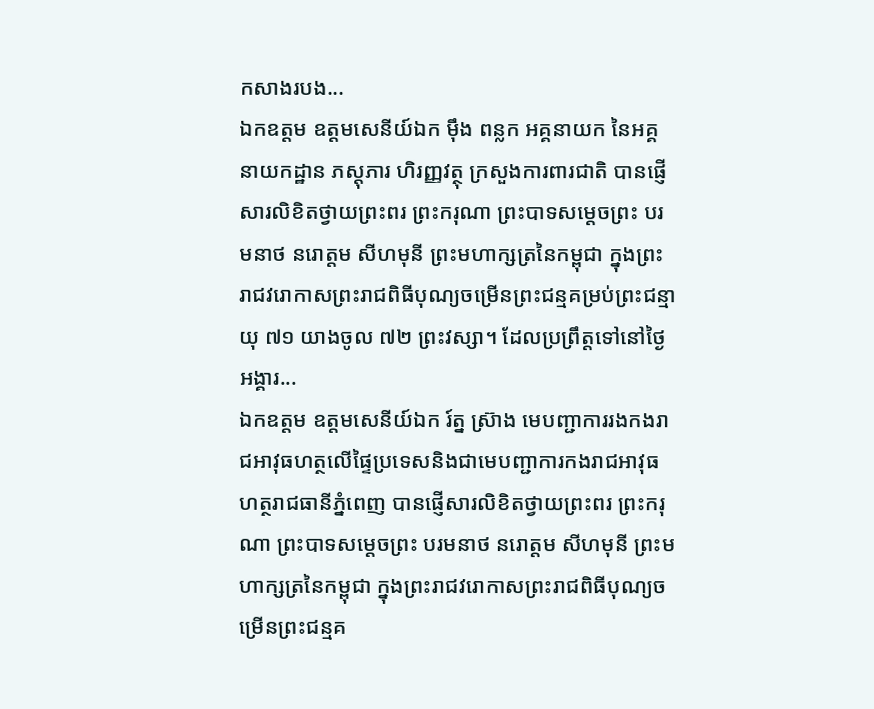កសាងរបង...
ឯកឧត្តម ឧត្តមសេនីយ៍ឯក ម៉ឹង ពន្លក អគ្គនាយក នៃអគ្គនាយកដ្ឋាន ភស្តុភារ ហិរញ្ញវត្ថុ ក្រសួងការពារជាតិ បានផ្ញើសារលិខិតថ្វាយព្រះពរ ព្រះករុណា ព្រះបាទសម្តេចព្រះ បរមនាថ នរោត្តម សីហមុនី ព្រះមហាក្សត្រនៃកម្ពុជា ក្នុងព្រះរាជវរោកាសព្រះរាជពិធីបុណ្យចម្រើនព្រះជន្មគម្រប់ព្រះជន្មាយុ ៧១ យាងចូល ៧២ ព្រះវស្សា។ ដែលប្រព្រឹត្តទៅនៅថ្ងៃអង្គារ...
ឯកឧត្តម ឧត្តមសេនីយ៍ឯក រ៍ត្ន ស្រ៊ាង មេបញ្ជាការរងកងរាជអាវុធហត្ថលើផ្ទៃប្រទេសនិងជាមេបញ្ជាការកងរាជអាវុធហត្ថរាជធានីភ្នំពេញ បានផ្ញើសារលិខិតថ្វាយព្រះពរ ព្រះករុណា ព្រះបាទសម្តេចព្រះ បរមនាថ នរោត្តម សីហមុនី ព្រះមហាក្សត្រនៃកម្ពុជា ក្នុងព្រះរាជវរោកាសព្រះរាជពិធីបុណ្យចម្រើនព្រះជន្មគ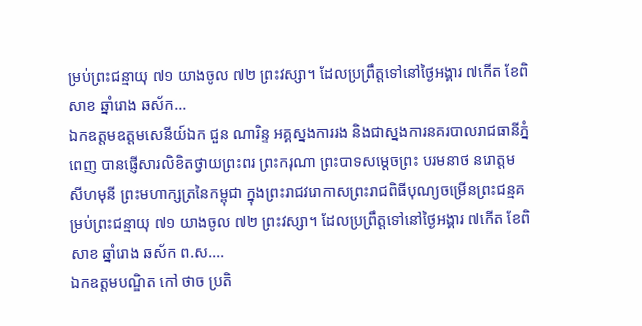ម្រប់ព្រះជន្មាយុ ៧១ យាងចូល ៧២ ព្រះវស្សា។ ដែលប្រព្រឹត្តទៅនៅថ្ងៃអង្គារ ៧កើត ខែពិសាខ ឆ្នាំរោង ឆស័ក...
ឯកឧត្តមឧត្តមសេនីយ៍ឯក ជួន ណារិន្ទ អគ្គស្នងការរង និងជាស្នងការនគរបាលរាជធានីភ្នំពេញ បានផ្ញើសារលិខិតថ្វាយព្រះពរ ព្រះករុណា ព្រះបាទសម្តេចព្រះ បរមនាថ នរោត្តម សីហមុនី ព្រះមហាក្សត្រនៃកម្ពុជា ក្នុងព្រះរាជវរោកាសព្រះរាជពិធីបុណ្យចម្រើនព្រះជន្មគម្រប់ព្រះជន្មាយុ ៧១ យាងចូល ៧២ ព្រះវស្សា។ ដែលប្រព្រឹត្តទៅនៅថ្ងៃអង្គារ ៧កើត ខែពិសាខ ឆ្នាំរោង ឆស័ក ព.ស....
ឯកឧត្តមបណ្ឌិត កៅ ថាច ប្រតិ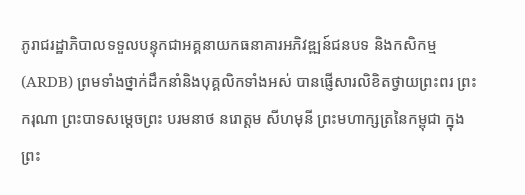ភូរាជរដ្ឋាភិបាលទទួលបន្ទុកជាអគ្គនាយកធនាគារអភិវឌ្ឍន៍ជនបទ និងកសិកម្ម (ARDB) ព្រមទាំងថ្នាក់ដឹកនាំនិងបុគ្គលិកទាំងអស់ បានផ្ញើសារលិខិតថ្វាយព្រះពរ ព្រះករុណា ព្រះបាទសម្តេចព្រះ បរមនាថ នរោត្តម សីហមុនី ព្រះមហាក្សត្រនៃកម្ពុជា ក្នុងព្រះ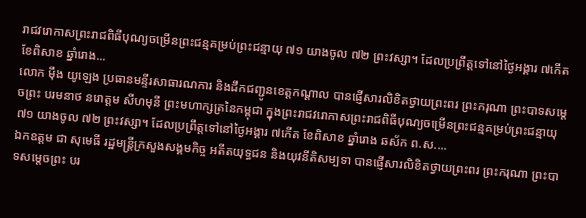រាជវរោកាសព្រះរាជពិធីបុណ្យចម្រើនព្រះជន្មគម្រប់ព្រះជន្មាយុ ៧១ យាងចូល ៧២ ព្រះវស្សា។ ដែលប្រព្រឹត្តទៅនៅថ្ងៃអង្គារ ៧កើត ខែពិសាខ ឆ្នាំរោង...
លោក ម៉ឹង យូឡេង ប្រធានមន្ទីរសាធារណការ និងដឹកជញ្ជូនខេត្តកណ្តាល បានផ្ញើសារលិខិតថ្វាយព្រះពរ ព្រះករុណា ព្រះបាទសម្តេចព្រះ បរមនាថ នរោត្តម សីហមុនី ព្រះមហាក្សត្រនៃកម្ពុជា ក្នុងព្រះរាជវរោកាសព្រះរាជពិធីបុណ្យចម្រើនព្រះជន្មគម្រប់ព្រះជន្មាយុ ៧១ យាងចូល ៧២ ព្រះវស្សា។ ដែលប្រព្រឹត្តទៅនៅថ្ងៃអង្គារ ៧កើត ខែពិសាខ ឆ្នាំរោង ឆស័ក ព.ស....
ឯកឧត្តម ជា សុមេធី រដ្ឋមន្ត្រីក្រសួងសង្គមកិច្ច អតីតយុទ្ធជន និងយុវនីតិសម្បទា បានផ្ញើសារលិខិតថ្វាយព្រះពរ ព្រះករុណា ព្រះបាទសម្តេចព្រះ បរ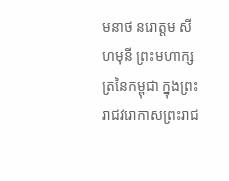មនាថ នរោត្តម សីហមុនី ព្រះមហាក្សត្រនៃកម្ពុជា ក្នុងព្រះរាជវរោកាសព្រះរាជ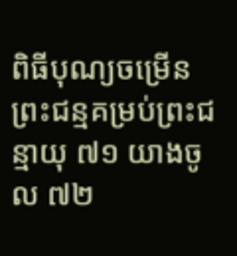ពិធីបុណ្យចម្រើនព្រះជន្មគម្រប់ព្រះជន្មាយុ ៧១ យាងចូល ៧២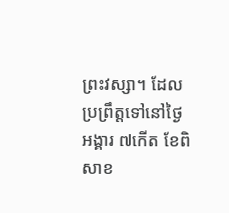ព្រះវស្សា។ ដែលប្រព្រឹត្តទៅនៅថ្ងៃអង្គារ ៧កើត ខែពិសាខ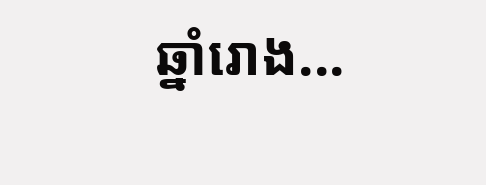ឆ្នាំរោង...